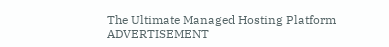The Ultimate Managed Hosting Platform
ADVERTISEMENT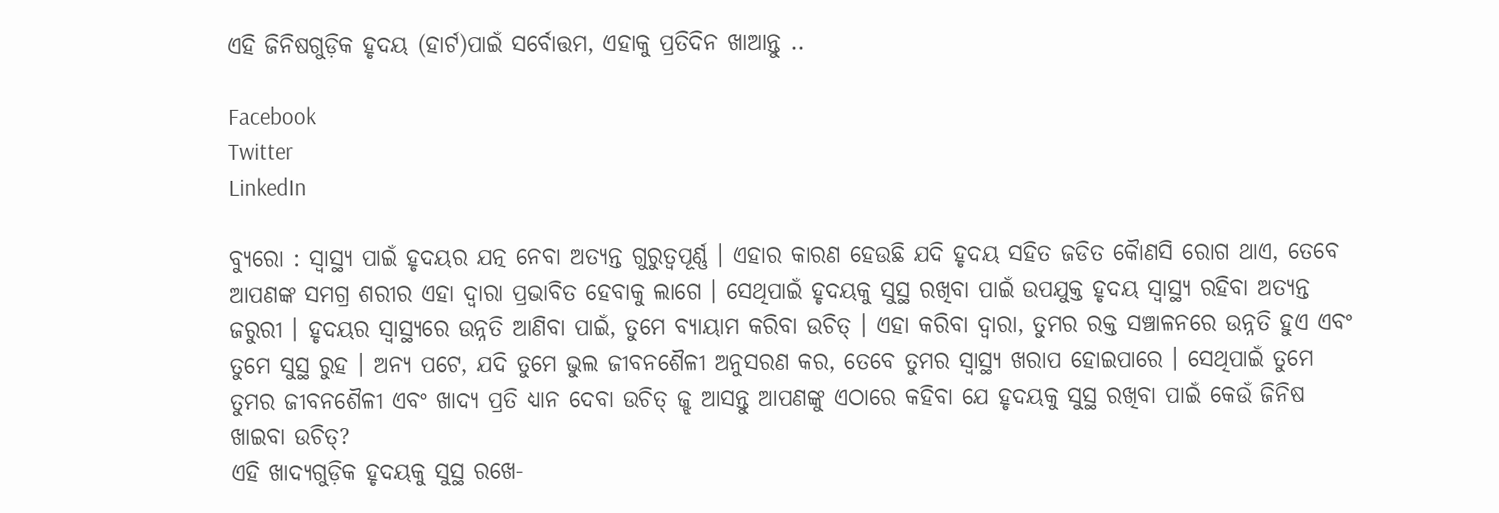ଏହି ଜିନିଷଗୁଡ଼ିକ ହୃଦୟ (ହାର୍ଟ)ପାଇଁ ସର୍ବୋତ୍ତମ, ଏହାକୁ ପ୍ରତିଦିନ ଖାଆନ୍ତୁ ..

Facebook
Twitter
LinkedIn

ବ୍ୟୁରୋ : ସ୍ୱାସ୍ଥ୍ୟ ପାଇଁ ହୃଦୟର ଯତ୍ନ ନେବା ଅତ୍ୟନ୍ତ ଗୁରୁତ୍ୱପୂର୍ଣ୍ଣ । ଏହାର କାରଣ ହେଉଛି ଯଦି ହୃଦୟ ସହିତ ଜଡିତ କୈାଣସି ରୋଗ ଥାଏ, ତେବେ ଆପଣଙ୍କ ସମଗ୍ର ଶରୀର ଏହା ଦ୍ୱାରା ପ୍ରଭାବିତ ହେବାକୁ ଲାଗେ । ସେଥିପାଇଁ ହୃଦୟକୁ ସୁସ୍ଥ ରଖିବା ପାଇଁ ଉପଯୁକ୍ତ ହୃଦୟ ସ୍ୱାସ୍ଥ୍ୟ ରହିବା ଅତ୍ୟନ୍ତ ଜରୁରୀ । ହୃଦୟର ସ୍ୱାସ୍ଥ୍ୟରେ ଉନ୍ନତି ଆଣିବା ପାଇଁ, ତୁମେ ବ୍ୟାୟାମ କରିବା ଉଚିତ୍ । ଏହା କରିବା ଦ୍ୱାରା, ତୁମର ରକ୍ତ ସଞ୍ଚାଳନରେ ଉନ୍ନତି ହୁଏ ଏବଂ ତୁମେ ସୁସ୍ଥ ରୁହ । ଅନ୍ୟ ପଟେ, ଯଦି ତୁମେ ଭୁଲ ଜୀବନଶୈଳୀ ଅନୁସରଣ କର, ତେବେ ତୁମର ସ୍ୱାସ୍ଥ୍ୟ ଖରାପ ହୋଇପାରେ । ସେଥିପାଇଁ ତୁମେ ତୁମର ଜୀବନଶୈଳୀ ଏବଂ ଖାଦ୍ୟ ପ୍ରତି ଧ୍ୟାନ ଦେବା ଉଚିତ୍ ଜ୍ଝ ଆସନ୍ତୁ ଆପଣଙ୍କୁ ଏଠାରେ କହିବା ଯେ ହୃଦୟକୁ ସୁସ୍ଥ ରଖିବା ପାଇଁ କେଉଁ ଜିନିଷ ଖାଇବା ଉଚିତ୍?
ଏହି ଖାଦ୍ୟଗୁଡ଼ିକ ହୃଦୟକୁ ସୁସ୍ଥ ରଖେ-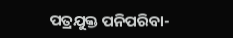ପତ୍ରଯୁକ୍ତ ପନିପରିବା-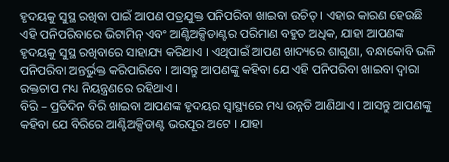ହୃଦୟକୁ ସୁସ୍ଥ ରଖିବା ପାଇଁ ଆପଣ ପତ୍ରଯୁକ୍ତ ପନିପରିବା ଖାଇବା ଉଚିତ୍ । ଏହାର କାରଣ ହେଉଛି ଏହି ପନିପରିବାରେ ଭିଟାମିନ୍ ଏବଂ ଆଣ୍ଟିଅକ୍ସିଡାଣ୍ଟର ପରିମାଣ ବହୁତ ଅଧିକ, ଯାହା ଆପଣଙ୍କ ହୃଦୟକୁ ସୁସ୍ଥ ରଖିବାରେ ସାହାଯ୍ୟ କରିଥାଏ । ଏଥିପାଇଁ ଆପଣ ଖାଦ୍ୟରେ ଶାଗୁଣା, ବନ୍ଧାକୋବି ଭଳି ପନିପରିବା ଅନ୍ତର୍ଭୁକ୍ତ କରିପାରିବେ । ଆସନ୍ତୁ ଆପଣଙ୍କୁ କହିବା ଯେ ଏହି ପନିପରିବା ଖାଇବା ଦ୍ୱାରା ରକ୍ତଚାପ ମଧ୍ୟ ନିୟନ୍ତ୍ରଣରେ ରହିଥାଏ ।
ବିରି – ପ୍ରତିଦିନ ବିରି ଖାଇବା ଆପଣଙ୍କ ହୃଦୟର ସ୍ୱାସ୍ଥ୍ୟରେ ମଧ୍ୟ ଉନ୍ନତି ଆଣିଥାଏ । ଆସନ୍ତୁ ଆପଣଙ୍କୁ କହିବା ଯେ ବିରିରେ ଆଣ୍ଟିଅକ୍ସିଡାଣ୍ଟ ଭରପୂର ଅଟେ । ଯାହା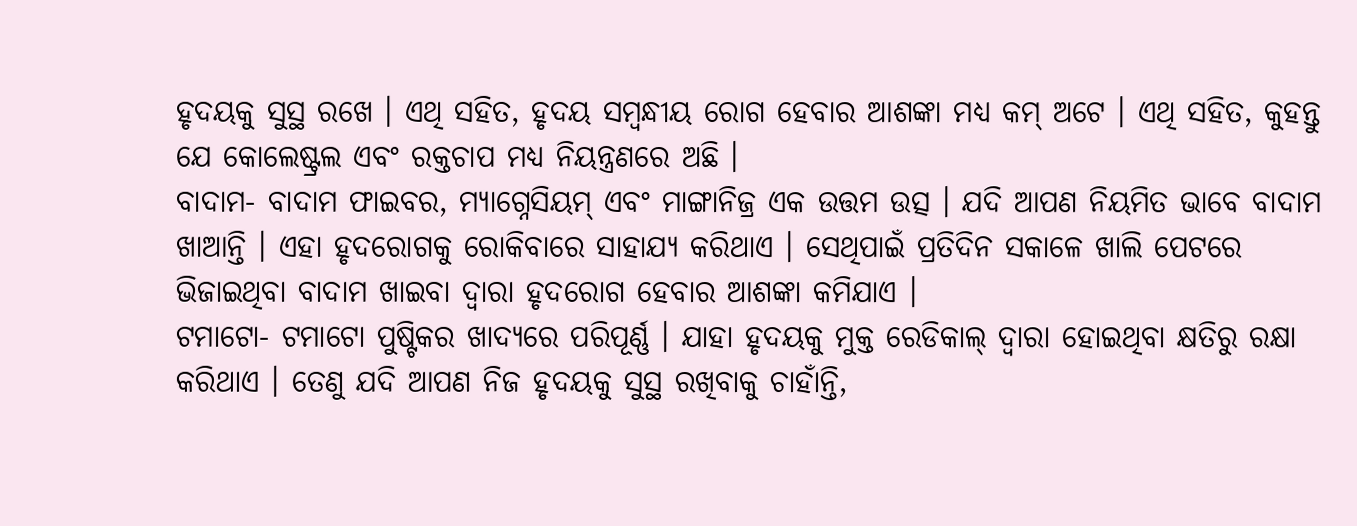ହୃଦୟକୁ ସୁସ୍ଥ ରଖେ । ଏଥି ସହିତ, ହୃଦୟ ସମ୍ବନ୍ଧୀୟ ରୋଗ ହେବାର ଆଶଙ୍କା ମଧ୍ୟ କମ୍ ଅଟେ । ଏଥି ସହିତ, କୁହନ୍ତୁ ଯେ କୋଲେଷ୍ଟ୍ରଲ ଏବଂ ରକ୍ତଚାପ ମଧ୍ୟ ନିୟନ୍ତ୍ରଣରେ ଅଛି ।
ବାଦାମ- ବାଦାମ ଫାଇବର, ମ୍ୟାଗ୍ନେସିୟମ୍ ଏବଂ ମାଙ୍ଗାନିଜ୍ର ଏକ ଉତ୍ତମ ଉତ୍ସ । ଯଦି ଆପଣ ନିୟମିତ ଭାବେ ବାଦାମ ଖାଆନ୍ତି । ଏହା ହୃଦରୋଗକୁ ରୋକିବାରେ ସାହାଯ୍ୟ କରିଥାଏ । ସେଥିପାଇଁ ପ୍ରତିଦିନ ସକାଳେ ଖାଲି ପେଟରେ ଭିଜାଇଥିବା ବାଦାମ ଖାଇବା ଦ୍ୱାରା ହୃଦରୋଗ ହେବାର ଆଶଙ୍କା କମିଯାଏ ।
ଟମାଟୋ- ଟମାଟୋ ପୁଷ୍ଟିକର ଖାଦ୍ୟରେ ପରିପୂର୍ଣ୍ଣ । ଯାହା ହୃଦୟକୁ ମୁକ୍ତ ରେଡିକାଲ୍ ଦ୍ୱାରା ହୋଇଥିବା କ୍ଷତିରୁ ରକ୍ଷା କରିଥାଏ । ତେଣୁ ଯଦି ଆପଣ ନିଜ ହୃଦୟକୁ ସୁସ୍ଥ ରଖିବାକୁ ଚାହାଁନ୍ତି,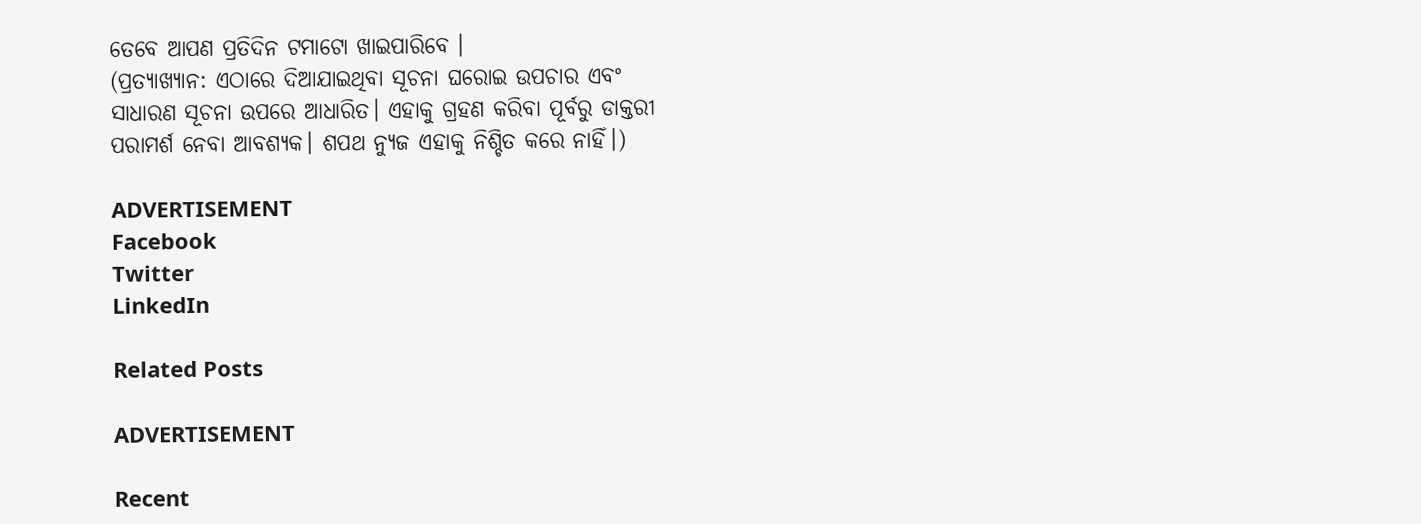ତେବେ ଆପଣ ପ୍ରତିଦିନ ଟମାଟୋ ଖାଇପାରିବେ ।
(ପ୍ରତ୍ୟାଖ୍ୟାନ: ଏଠାରେ ଦିଆଯାଇଥିବା ସୂଚନା ଘରୋଇ ଉପଚାର ଏବଂ ସାଧାରଣ ସୂଚନା ଉପରେ ଆଧାରିତ। ଏହାକୁ ଗ୍ରହଣ କରିବା ପୂର୍ବରୁ ଡାକ୍ତରୀ ପରାମର୍ଶ ନେବା ଆବଶ୍ୟକ। ଶପଥ ନ୍ୟୁଜ ଏହାକୁ ନିଶ୍ଚିତ କରେ ନାହିଁ।)

ADVERTISEMENT
Facebook
Twitter
LinkedIn

Related Posts

ADVERTISEMENT

Recent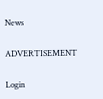News

ADVERTISEMENT

Login